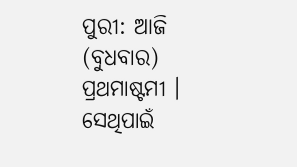ପୁରୀ: ଆଜି (ବୁଧବାର) ପ୍ରଥମାଷ୍ଟମୀ । ସେଥିପାଇଁ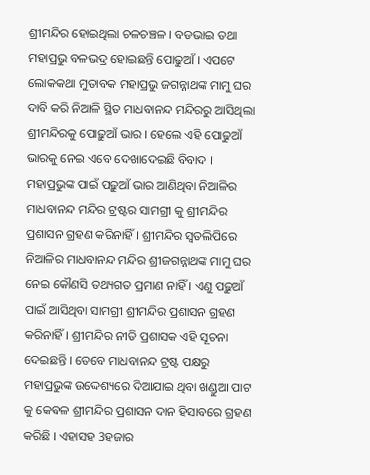ଶ୍ରୀମନ୍ଦିର ହୋଇଥିଲା ଚଳଚଞ୍ଚଳ । ବଡଭାଇ ତଥା ମହାପ୍ରଭୁ ବଳଭଦ୍ର ହୋଇଛନ୍ତି ପୋଢୁଆଁ । ଏପଟେ ଲୋକକଥା ମୁତାବକ ମହାପ୍ରଭୁ ଜଗନ୍ନାଥଙ୍କ ମାମୁ ଘର ଦାବି କରି ନିଆଳି ସ୍ଥିତ ମାଧବାନନ୍ଦ ମନ୍ଦିରରୁ ଆସିଥିଲା ଶ୍ରୀମନ୍ଦିରକୁ ପୋଢ଼ୁଆଁ ଭାର । ହେଲେ ଏହି ପୋଢୁଆଁ ଭାରକୁ ନେଇ ଏବେ ଦେଖାଦେଇଛି ବିବାଦ ।
ମହାପ୍ରଭୁଙ୍କ ପାଇଁ ପଢ଼ୁଆଁ ଭାର ଆଣିଥିବା ନିଆଳିର ମାଧବାନନ୍ଦ ମନ୍ଦିର ଟ୍ରଷ୍ଟର ସାମଗ୍ରୀ କୁ ଶ୍ରୀମନ୍ଦିର ପ୍ରଶାସନ ଗ୍ରହଣ କରିନାହିଁ । ଶ୍ରୀମନ୍ଦିର ସ୍ବତଲିପିରେ ନିଆଳିର ମାଧବାନନ୍ଦ ମନ୍ଦିର ଶ୍ରୀଜଗନ୍ନାଥଙ୍କ ମାମୁ ଘର ନେଇ କୌଣସି ତଥ୍ୟଗତ ପ୍ରମାଣ ନାହିଁ । ଏଣୁ ପଢ଼ୁଆଁ ପାଇଁ ଆସିଥିବା ସାମଗ୍ରୀ ଶ୍ରୀମନ୍ଦିର ପ୍ରଶାସନ ଗ୍ରହଣ କରିନାହିଁ। ଶ୍ରୀମନ୍ଦିର ନୀତି ପ୍ରଶାସକ ଏହି ସୂଚନା ଦେଇଛନ୍ତି । ତେବେ ମାଧବାନନ୍ଦ ଟ୍ରଷ୍ଟ ପକ୍ଷରୁ ମହାପ୍ରଭୁଙ୍କ ଉଦ୍ଦେଶ୍ୟରେ ଦିଆଯାଇ ଥିବା ଖଣ୍ଡୁଆ ପାଟ କୁ କେଵଳ ଶ୍ରୀମନ୍ଦିର ପ୍ରଶାସନ ଦାନ ହିସାବରେ ଗ୍ରହଣ କରିଛି । ଏହାସହ 3ହଜାର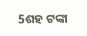5ଶହ ଟଙ୍କା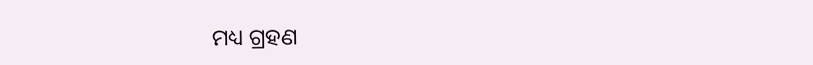ମଧ୍ୟ ଗ୍ରହଣ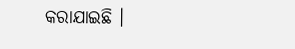କରାଯାଇଛି ।